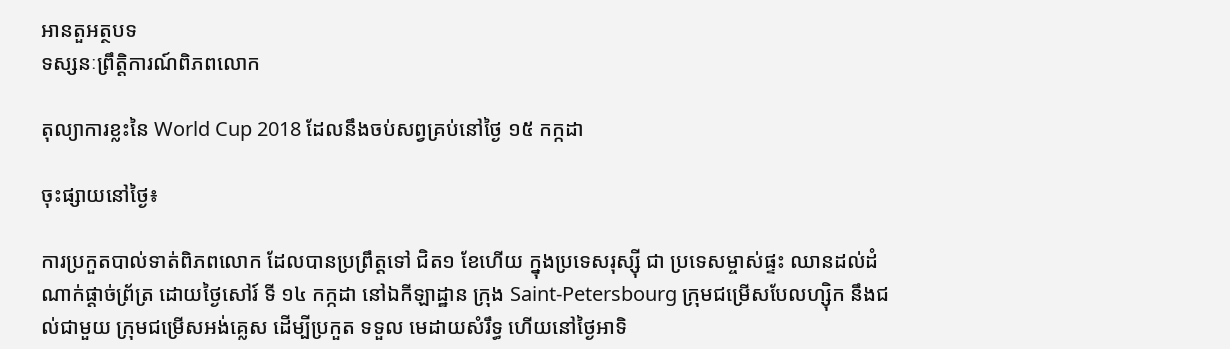អានតួអត្ថបទ
ទស្សនៈព្រឹត្តិការណ៍ពិភពលោក

តុល្យាការខ្លះនៃ World Cup 2018 ដែលនឹងចប់សព្វគ្រប់នៅថ្ងៃ ១៥ កក្កដា

ចុះផ្សាយនៅថ្ងៃ៖

ការប្រកួតបាល់ទាត់ពិភពលោក ដែលបានប្រព្រឹត្តទៅ ជិត១ ខែហើយ ក្នុងប្រទេសរុស្ស៊ី ជា ប្រទេសម្ចាស់ផ្ទះ ឈានដល់ដំណាក់ផ្តាច់ព្រ័ត្រ ដោយថ្ងៃសៅរ៍ ទី ១៤ កក្កដា នៅឯកីឡាដ្ឋាន ក្រុង Saint-Petersbourg ក្រុមជម្រើសបែលហ្ស៊ិក នឹងជល់ជាមួយ ក្រុមជម្រើសអង់គ្លេស ដើម្បីប្រកួត ទទួល មេដាយសំរឹទ្ធ ហើយនៅថ្ងៃអាទិ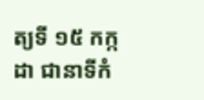ត្យទី ១៥ កក្កដា ជានាទីកំ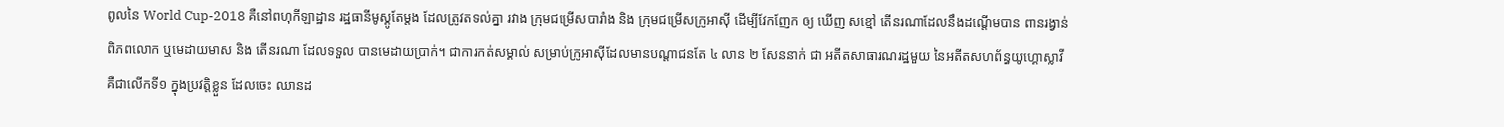ពូលនៃ World Cup-2018 គឺនៅពហុកីឡាដ្ឋាន រដ្ឋធានីមូស្គូតែម្តង ដែលត្រូវតទល់គ្នា រវាង ក្រុមជម្រើសបារាំង និង ក្រុមជម្រើសក្រូអាស៊ី ដើម្បីវែកញែក ឲ្យ ឃើញ សខ្មៅ តើនរណាដែលនឹងដណ្តើមបាន ពានរង្វាន់ពិភពលោក ឬមេដាយមាស និង តើនរណា ដែលទទួល បានមេដាយប្រាក់។ ជាការកត់សម្គាល់ សម្រាប់ក្រូអាស៊ីដែលមានបណ្តាជនតែ ៤ លាន ២ សែននាក់ ជា អតីតសាធារណរដ្ឋមួយ នៃអតីតសហព័ន្ធយូហ្គោស្លាវី គឺជាលើកទី១ ក្នុងប្រវត្តិខ្លួន ដែលចេះ ឈានដ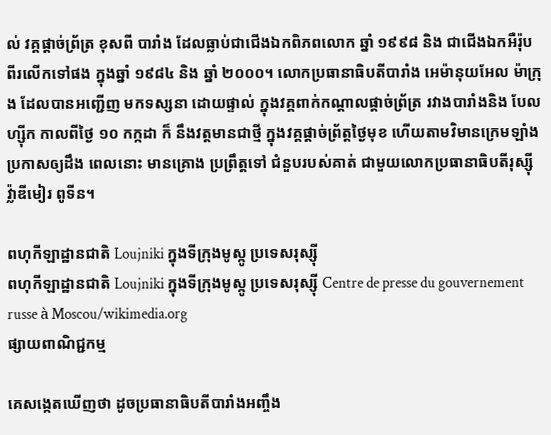ល់ វគ្គផ្តាច់ព្រ័ត្រ ខុសពី បារាំង ដែលធ្លាប់ជាជើងឯកពិភពលោក ឆ្នាំ ១៩៩៨ និង ជាជើងឯកអឺរ៉ុប ពីរលើកទៅផង ក្នុងឆ្នាំ ១៩៨៤ និង ឆ្នាំ ២០០០។ លោកប្រធានាធិបតីបារាំង អេម៉ានុយអែល ម៉ាក្រុង ដែលបានអញ្ជើញ មកទស្សនា ដោយផ្ទាល់ ក្នុងវគ្គពាក់កណ្តាលផ្តាច់ព្រ័ត្រ រវាងបារាំងនិង បែលហ្ស៊ីក កាលពីថ្ងៃ ១០ កក្កដា ក៏ នឹងវត្តមានជាថ្មី ក្នុងវគ្គផ្តាច់ព្រ័ត្តថ្ងៃមុខ ហើយតាមវិមានក្រេមឡាំងប្រកាសឲ្យដឹង ពេលនោះ មានគ្រោង ប្រព្រឹត្តទៅ ជំនួបរបស់គាត់ ជាមួយលោកប្រធានាធិបតីរុស្ស៊ី វ៉្លាឌីមៀរ ពូទីន។

ពហុកីឡាដ្ឋានជាតិ Loujniki ក្នុងទីក្រុងមូស្កូ ប្រទេសរុស្ស៊ី
ពហុកីឡាដ្ឋានជាតិ Loujniki ក្នុងទីក្រុងមូស្កូ ប្រទេសរុស្ស៊ី Centre de presse du gouvernement russe à Moscou/wikimedia.org
ផ្សាយពាណិជ្ជកម្ម

គេសង្កេតឃើញថា ដូចប្រធានាធិបតីបារាំងអញ្ចឹង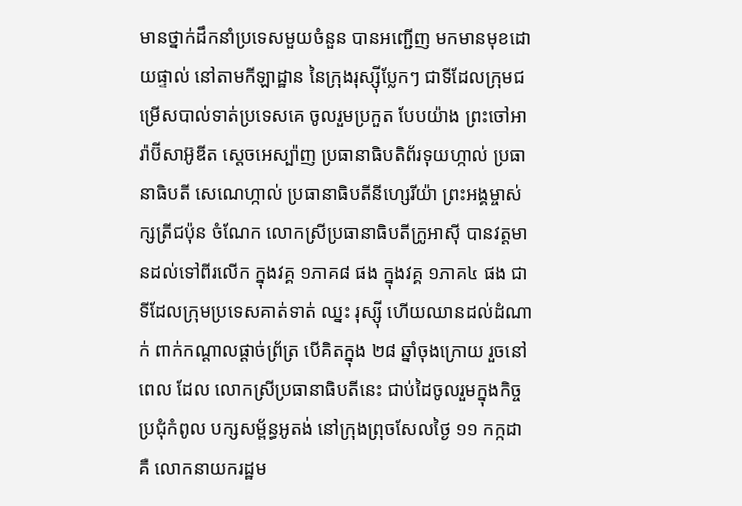មានថ្នាក់ដឹកនាំប្រទេសមួយចំនួន បានអញ្ជើញ មកមានមុខដោយផ្ទាល់ នៅតាមកីឡាដ្ឋាន នៃក្រុងរុស្ស៊ីប្លែកៗ ជាទីដែលក្រុមជម្រើសបាល់ទាត់ប្រទេសគេ ចូលរួមប្រកួត បែបយ៉ាង ព្រះចៅអារ៉ាប៊ីសាអ៊ូឌីត ស្តេចអេស្ប៉ាញ ប្រធានាធិបតិព័រទុយហ្កាល់ ប្រធានាធិបតី សេណេហ្កាល់ ប្រធានាធិបតីនីហ្សេរីយ៉ា ព្រះអង្គម្ចាស់ក្សត្រីជប៉ុន ចំណែក លោកស្រីប្រធានាធិបតីក្រូអាស៊ី បានវត្តមានដល់ទៅពីរលើក ក្នុងវគ្គ ១ភាគ៨ ផង ក្នុងវគ្គ ១ភាគ៤ ផង ជាទីដែលក្រុមប្រទេសគាត់ទាត់ ឈ្នះ រុស្ស៊ី ហើយឈានដល់ដំណាក់ ពាក់កណ្តាលផ្តាច់ព្រ័ត្រ បើគិតក្នុង ២៨ ឆ្នាំចុងក្រោយ រួចនៅពេល ដែល លោកស្រីប្រធានាធិបតីនេះ ជាប់ដៃចូលរួមក្នុងកិច្ចប្រជុំកំពូល បក្សសម្ព័ន្ធអូតង់ នៅក្រុងព្រុចសែលថ្ងៃ ១១ កក្កដា គឺ លោកនាយករដ្ឋម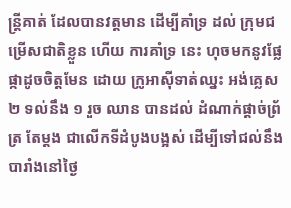ន្ត្រីគាត់ ដែលបានវត្តមាន ដើម្បីគាំទ្រ ដល់ ក្រុមជម្រើសជាតិខ្លួន ហើយ ការគាំទ្រ នេះ ហុចមកនូវផ្លែផ្កាដូចចិត្តមែន ដោយ ក្រូអាស៊ីទាត់ឈ្នះ អង់គ្លេស ២ ទល់នឹង ១ រួច ឈាន បានដល់ ដំណាក់ផ្តាច់ព្រ័ត្រ តែម្តង ជាលើកទីដំបូងបង្អស់ ដើម្បីទៅជល់នឹងបារាំងនៅថ្ងៃ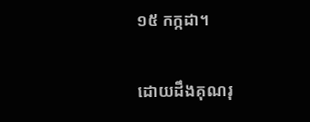១៥ កក្កដា។

ដោយដឹងគុណរុ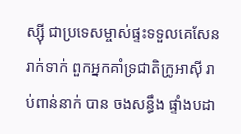ស្ស៊ី ជាប្រទេសម្ចាស់ផ្ទះទទួលគេសែនរាក់ទាក់ ពួកអ្នកគាំទ្រជាតិក្រូអាស៊ី រាប់ពាន់នាក់ បាន ចងសន្ធឹង ផ្ទាំងបដា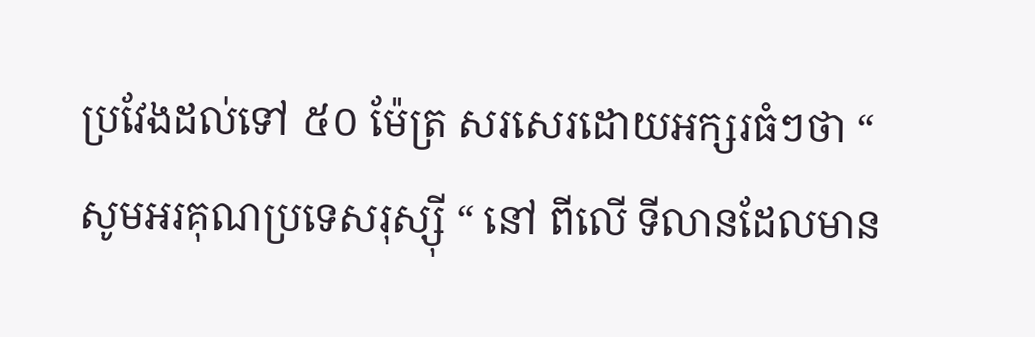ប្រវែងដល់ទៅ ៥០ ម៉ែត្រ សរសេរដោយអក្សរធំៗថា “ សូមអរគុណប្រទេសរុស្ស៊ី “ នៅ ពីលើ ទីលានដែលមាន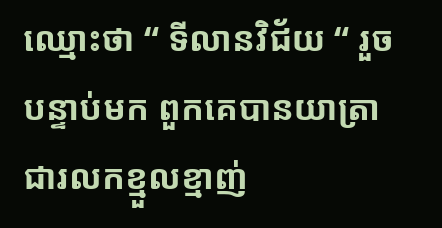ឈ្មោះថា “ ទីលានវិជ័យ “ រួចបន្ទាប់មក ពួកគេបានយាត្រាជារលកខ្មួលខ្មាញ់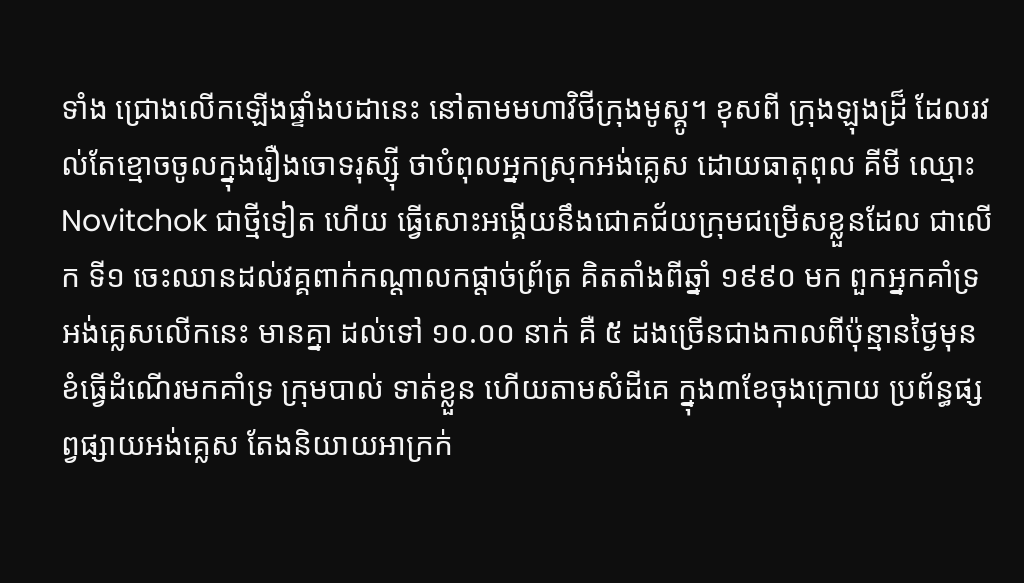ទាំង ជ្រោងលើកឡើងផ្ទាំងបដានេះ នៅតាមមហាវិថីក្រុងមូស្គូ។ ខុសពី ក្រុងឡុងដ្រ៏ ដែលរវល់តែខ្មោចចូលក្នុងរឿងចោទរុស្ស៊ី ថាបំពុលអ្នកស្រុកអង់គ្លេស ដោយធាតុពុល គីមី ឈ្មោះ Novitchok ជាថ្មីទៀត ហើយ ធ្វើសោះអង្គើយនឹងជោគជ័យក្រុមជម្រើសខ្លួនដែល ជាលើក ទី១ ចេះឈានដល់វគ្គពាក់កណ្តាលកផ្តាច់ព្រ័ត្រ គិតតាំងពីឆ្នាំ ១៩៩០ មក ពួកអ្នកគាំទ្រអង់គ្លេសលើកនេះ មានគ្នា ដល់ទៅ ១០.០០ នាក់ គឺ ៥ ដងច្រើនជាងកាលពីប៉ុន្មានថ្ងៃមុន ខំធ្វើដំណើរមកគាំទ្រ ក្រុមបាល់ ទាត់ខ្លួន ហើយតាមសំដីគេ ក្នុង៣ខែចុងក្រោយ ប្រព័ន្ធផ្សព្វផ្សាយអង់គ្លេស តែងនិយាយអាក្រក់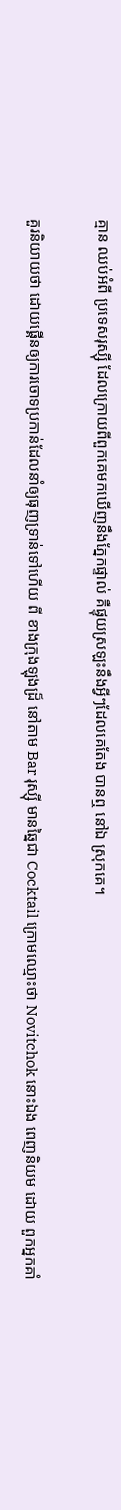គ្មាន ឈប់អំពី ប្រទេសរុស្ស៊ី ដែលក្រោយពីពួកគេមកឃើញនឹងភ្នែកផ្ទាល់ គឺផ្ទុយស្រឡះនឹងអ្វីៗដែលគេតែង បានឮ នៅឯ ស្រុកគេ។

គួរនិយាយថា ដោយផ្គើនឲ្យការចោទប្រកាន់ដែលនាំឲ្យធុញទ្រាន់ទៅហើយ ពី ខាងក្រុងឡុងដ្រ៏ នៅតាម Bar រុស្ស៊ី មានឆ្នៃជា Cocktail ក្រោមឈ្មោះថា Novitchok នោះឯង ពេញនិយម ដោយ ពួកអ្នកគាំ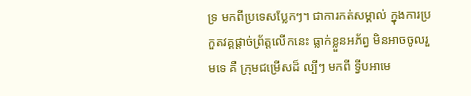ទ្រ មកពីប្រទេសប្លែកៗ។ ជាការកត់សម្គាល់ ក្នុងការប្រកួតវគ្គផ្តាច់ព្រ័ត្តលើកនេះ ធ្លាក់ខ្លួនអភ័ព្វ មិនអាចចូលរួមទេ គឺ ក្រុមជម្រើសដ៏ ល្បីៗ មកពី ទ្វីបអាមេ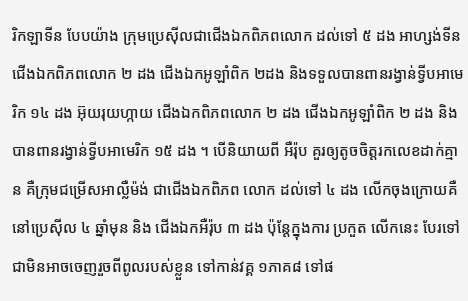រិកឡាទីន បែបយ៉ាង ក្រុមប្រេស៊ីលជាជើងឯកពិភពលោក ដល់ទៅ ៥ ដង អាហ្សង់ទីន ជើងឯកពិភពលោក ២ ដង ជើងឯកអូឡាំពិក ២ដង និងទទួលបានពានរង្វាន់ទ្វីបអាមេរិក ១៤ ដង អ៊ុយរុយហ្កាយ ជើងឯកពិភពលោក ២ ដង ជើងឯកអូឡាំពិក ២ ដង និងបានពានរង្វាន់ទ្វីបអាមេរិក ១៥ ដង ។ បើនិយាយពី អឺរ៉ុប គួរឲ្យតូចចិត្តរកលេខដាក់គ្មាន គឺក្រុមជម្រើសអាល្លឺម៉ង់ ជាជើងឯកពិភព លោក ដល់ទៅ ៤ ដង លើកចុងក្រោយគឺនៅប្រេស៊ីល ៤ ឆ្នាំមុន និង ជើងឯកអឺរ៉ុប ៣ ដង ប៉ុន្តែក្នុងការ ប្រកួត លើកនេះ បែរទៅជាមិនអាចចេញរួចពីពូលរបស់ខ្លួន ទៅកាន់វគ្គ ១ភាគ៨ ទៅផ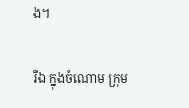ង។

រីឯ ក្នុងចំណោម ក្រុម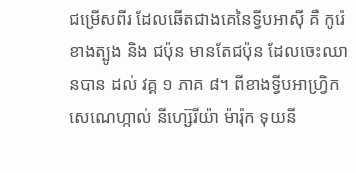ជម្រើសពីរ ដែលឆើតជាងគេនៃទ្វីបអាស៊ី គឺ កូរ៉េខាងត្បូង និង ជប៉ុន មានតែជប៉ុន ដែលចេះឈានបាន ដល់ វគ្គ ១ ភាគ ៨។ ពីខាងទ្វីបអាហ្វ្រិក សេណេហ្កាល់ នីហ្ស៊េរីយ៉ា ម៉ារ៉ុក ទុយនី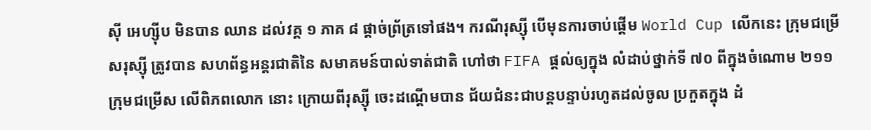ស៊ី អេហ្ស៊ីប មិនបាន ឈាន ដល់វគ្គ ១ ភាគ ៨ ផ្តាច់ព្រ័ត្រទៅផង។ ករណីរុស្ស៊ី បើមុនការចាប់ផ្តើម World Cup លើកនេះ ក្រុមជម្រើសរុស្ស៊ី ត្រូវបាន សហព័ន្ធអន្តរជាតិនៃ សមាគមន៍បាល់ទាត់ជាតិ ហៅថា FIFA ផ្តល់ឲ្យក្នុង លំដាប់ថ្នាក់ទី ៧០ ពីក្នុងចំណោម ២១១ ក្រុមជម្រើស លើពិភពលោក នោះ ក្រោយពីរុស្ស៊ី ចេះដណ្តើមបាន ជ័យជំនះជាបន្តបន្ទាប់រហូតដល់ចូល ប្រកួតក្នុង ដំ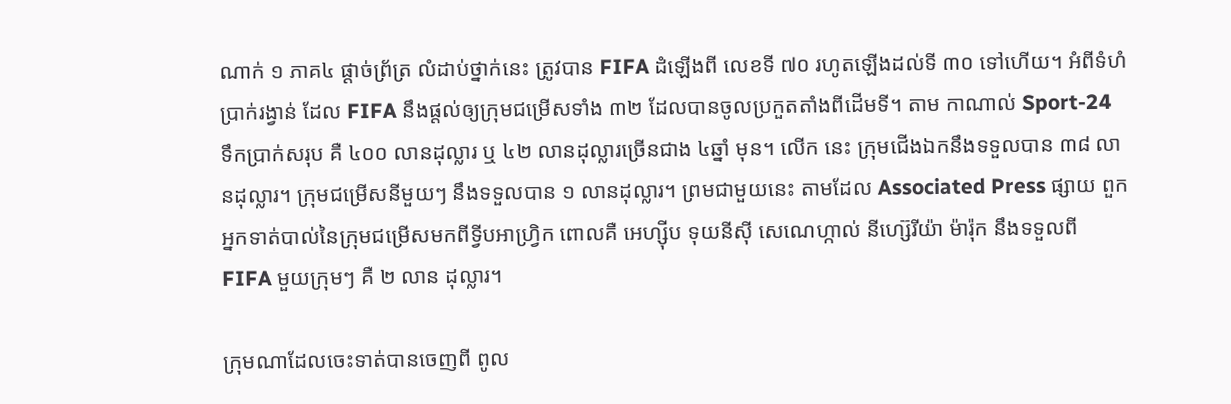ណាក់ ១ ភាគ៤ ផ្តាច់ព្រ័ត្រ លំដាប់ថ្នាក់នេះ ត្រូវបាន FIFA ដំឡើងពី លេខទី ៧០ រហូតឡើងដល់ទី ៣០ ទៅហើយ។ អំពីទំហំប្រាក់រង្វាន់ ដែល FIFA នឹងផ្តល់ឲ្យក្រុមជម្រើសទាំង ៣២ ដែលបានចូលប្រកួតតាំងពីដើមទី។ តាម កាណាល់ Sport-24 ទឹកប្រាក់សរុប គឺ ៤០០ លានដុល្លារ ឬ ៤២ លានដុល្លារច្រើនជាង ៤ឆ្នាំ មុន។ លើក នេះ ក្រុមជើងឯកនឹងទទួលបាន ៣៨ លានដុល្លារ។ ក្រុមជម្រើសនីមួយៗ នឹងទទួលបាន ១ លានដុល្លារ។ ព្រមជាមួយនេះ តាមដែល Associated Press ផ្សាយ ពួកអ្នកទាត់បាល់នៃក្រុមជម្រើសមកពីទ្វីបអាហ្វ្រិក ពោលគឺ អេហ្ស៊ីប ទុយនីស៊ី សេណេហ្កាល់ នីហ្ស៊េរីយ៉ា ម៉ារ៉ុក នឹងទទួលពី FIFA មួយក្រុមៗ គឺ ២ លាន ដុល្លារ។

ក្រុមណាដែលចេះទាត់បានចេញពី ពូល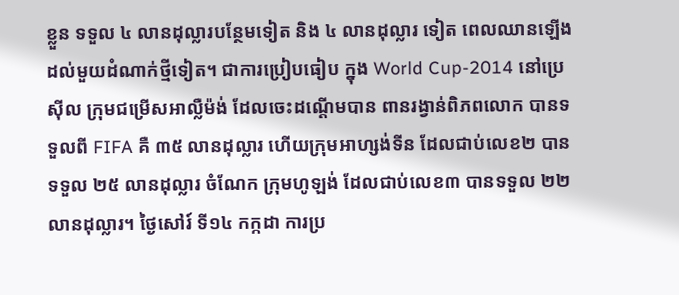ខ្លួន ទទួល ៤ លានដុល្លារបន្ថែមទៀត និង ៤ លានដុល្លារ ទៀត ពេលឈានឡើងដល់មួយដំណាក់ថ្មីទៀត។ ជាការប្រៀបធៀប ក្នុង World Cup-2014 នៅប្រេស៊ីល ក្រុមជម្រើសអាល្លឺម៉ង់ ដែលចេះដណ្តើមបាន ពានរង្វាន់ពិភពលោក បានទទួលពី FIFA គឺ ៣៥ លានដុល្លារ ហើយក្រុមអាហ្សង់ទីន ដែលជាប់លេខ២ បាន ទទួល ២៥ លានដុល្លារ ចំណែក ក្រុមហូឡង់ ដែលជាប់លេខ៣ បានទទួល ២២ លានដុល្លារ។ ថ្ងៃសៅរ៍ ទី១៤ កក្កដា ការប្រ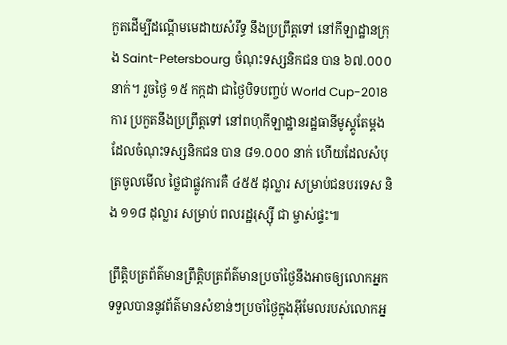កួតដើម្បីដណ្តើមមេដាយសំរឹទ្ធ នឹងប្រព្រឹត្តទៅ នៅកីឡាដ្ឋានក្រុង Saint-Petersbourg ចំណុះទស្សនិកជន បាន ៦៧.០០០ នាក់។ រួចថ្ងៃ ១៥ កក្កដា ជាថ្ងៃបិទបញ្ចប់ World Cup-2018 ការ ប្រកួតនឹងប្រព្រឹត្តទៅ នៅពហុកីឡាដ្ឋានរដ្ឋធានីមូស្គូតែម្តង ដែលចំណុះទស្សនិកជន បាន ៨១.០០០ នាក់ ហើយដែលសំបុត្រចូលមើល ថ្លៃជាផ្លូវការគឺ ៤៥៥ ដុល្លារ សម្រាប់ជនបរទេស និង ១១៨ ដុល្លារ សម្រាប់ ពលរដ្ឋរុស្ស៊ី ជា ម្ចាស់ផ្ទះ៕

ព្រឹត្តិបត្រព័ត៌មានព្រឹត្តិបត្រព័ត៌មានប្រចាំថ្ងៃនឹងអាចឲ្យលោកអ្នកទទួលបាននូវព័ត៌មានសំខាន់ៗប្រចាំថ្ងៃក្នុងអ៊ីមែលរបស់លោកអ្ន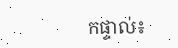កផ្ទាល់៖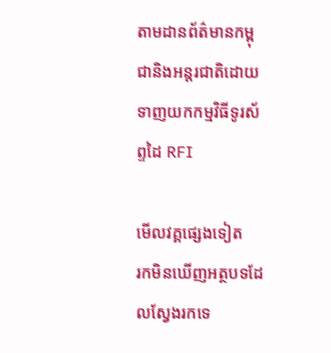តាមដានព័ត៌មានកម្ពុជានិងអន្តរជាតិដោយទាញយកកម្មវិធីទូរស័ព្ទដៃ RFI

មើលវគ្គផ្សេងទៀត
រកមិនឃើញអត្ថបទដែលស្វែងរកទេ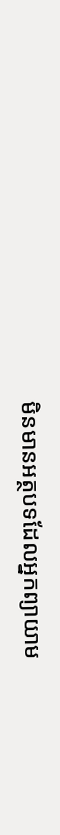មិនមានអត្ថបទដែលអ្នកព្យាយាម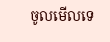ចូលមើលទេ